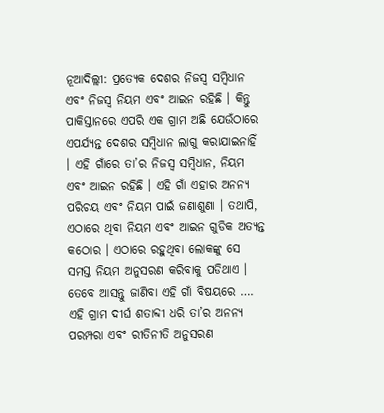ନୂଆଦିଲ୍ଲୀ: ପ୍ରତ୍ୟେକ ଦେଶର ନିଜସ୍ୱ ସମ୍ବିଧାନ ଏବଂ ନିଜସ୍ୱ ନିୟମ ଏବଂ ଆଇନ ରହିଛି । କିନ୍ତୁ ପାକିସ୍ତାନରେ ଏପରି ଏକ ଗ୍ରାମ ଅଛି ଯେଉଁଠାରେ ଏପର୍ଯ୍ୟନ୍ତ ଦେଶର ସମ୍ବିଧାନ ଲାଗୁ କରାଯାଇନାହିଁ । ଏହି ଗାଁରେ ତା’ର ନିଜସ୍ୱ ସମ୍ବିଧାନ, ନିୟମ ଏବଂ ଆଇନ ରହିଛି । ଏହି ଗାଁ ଏହାର ଅନନ୍ୟ ପରିଚୟ ଏବଂ ନିୟମ ପାଇଁ ଜଣାଶୁଣା । ତଥାପି, ଏଠାରେ ଥିବା ନିୟମ ଏବଂ ଆଇନ ଗୁଡିକ ଅତ୍ୟନ୍ତ କଠୋର । ଏଠାରେ ରହୁଥିବା ଲୋକଙ୍କୁ ସେ ସମସ୍ତ ନିୟମ ଅନୁସରଣ କରିବାକୁ ପଡିଥାଏ । ତେବେ ଆସନ୍ତୁ ଜାଣିବା ଏହି ଗାଁ ବିଷୟରେ ….
ଏହି ଗ୍ରାମ ଦୀର୍ଘ ଶତାବ୍ଦୀ ଧରି ତା’ର ଅନନ୍ୟ ପରମ୍ପରା ଏବଂ ରୀତିନୀତି ଅନୁସରଣ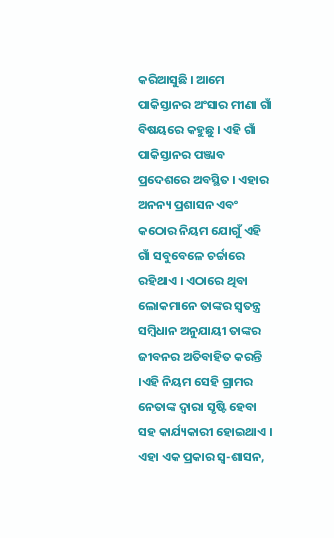କରିଆସୁଛି । ଆମେ ପାକିସ୍ତାନର ଅଂସାର ମୀଣା ଗାଁ ବିଷୟରେ କହୁଛୁ । ଏହି ଗାଁ ପାକିସ୍ତାନର ପଞ୍ଜାବ ପ୍ରଦେଶରେ ଅବସ୍ଥିତ । ଏହାର ଅନନ୍ୟ ପ୍ରଶାସନ ଏବଂ କଠୋର ନିୟମ ଯୋଗୁଁ ଏହି ଗାଁ ସବୁବେଳେ ଚର୍ଚ୍ଚାରେ ରହିଥାଏ । ଏଠାରେ ଥିବା ଲୋକମାନେ ତାଙ୍କର ସ୍ଵତନ୍ତ୍ର ସମ୍ବିଧାନ ଅନୁଯାୟୀ ତାଙ୍କର ଜୀବନର ଅତିବାହିତ କରନ୍ତି ।ଏହି ନିୟମ ସେହି ଗ୍ରାମର ନେତାଙ୍କ ଦ୍ୱାରା ସୃଷ୍ଟି ହେବା ସହ କାର୍ଯ୍ୟକାରୀ ହୋଇଥାଏ । ଏହା ଏକ ପ୍ରକାର ସ୍ୱ-ଶାସନ,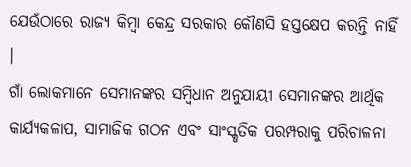ଯେଉଁଠାରେ ରାଜ୍ୟ କିମ୍ବା କେନ୍ଦ୍ର ସରକାର କୌଣସି ହସ୍ତକ୍ଷେପ କରନ୍ତି ନାହିଁ ।
ଗାଁ ଲୋକମାନେ ସେମାନଙ୍କର ସମ୍ବିଧାନ ଅନୁଯାୟୀ ସେମାନଙ୍କର ଆର୍ଥିକ କାର୍ଯ୍ୟକଳାପ, ସାମାଜିକ ଗଠନ ଏବଂ ସାଂସ୍କୃତିକ ପରମ୍ପରାକୁ ପରିଚାଳନା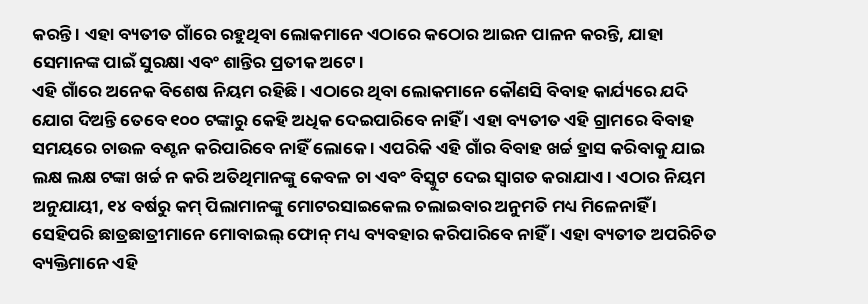କରନ୍ତି । ଏହା ବ୍ୟତୀତ ଗାଁରେ ରହୁଥିବା ଲୋକମାନେ ଏଠାରେ କଠୋର ଆଇନ ପାଳନ କରନ୍ତି, ଯାହା ସେମାନଙ୍କ ପାଇଁ ସୁରକ୍ଷା ଏବଂ ଶାନ୍ତିର ପ୍ରତୀକ ଅଟେ।
ଏହି ଗାଁରେ ଅନେକ ବିଶେଷ ନିୟମ ରହିଛି । ଏଠାରେ ଥିବା ଲୋକମାନେ କୌଣସି ବିବାହ କାର୍ଯ୍ୟରେ ଯଦି ଯୋଗ ଦିଅନ୍ତି ତେବେ ୧୦୦ ଟଙ୍କାରୁ କେହି ଅଧିକ ଦେଇପାରିବେ ନାହିଁ । ଏହା ବ୍ୟତୀତ ଏହି ଗ୍ରାମରେ ବିବାହ ସମୟରେ ଚାଉଳ ବଣ୍ଟନ କରିପାରିବେ ନାହିଁ ଲୋକେ । ଏପରିକି ଏହି ଗାଁର ବିବାହ ଖର୍ଚ୍ଚ ହ୍ରାସ କରିବାକୁ ଯାଇ ଲକ୍ଷ ଲକ୍ଷ ଟଙ୍କା ଖର୍ଚ୍ଚ ନ କରି ଅତିଥିମାନଙ୍କୁ କେବଳ ଚା ଏବଂ ବିସ୍କୁଟ ଦେଇ ସ୍ୱାଗତ କରାଯାଏ । ଏଠାର ନିୟମ ଅନୁଯାୟୀ, ୧୪ ବର୍ଷରୁ କମ୍ ପିଲାମାନଙ୍କୁ ମୋଟରସାଇକେଲ ଚଲାଇବାର ଅନୁମତି ମଧ୍ୟ ମିଳେନାହିଁ । ସେହିପରି ଛାତ୍ରଛାତ୍ରୀମାନେ ମୋବାଇଲ୍ ଫୋନ୍ ମଧ୍ୟ ବ୍ୟବହାର କରିପାରିବେ ନାହିଁ । ଏହା ବ୍ୟତୀତ ଅପରିଚିତ ବ୍ୟକ୍ତିମାନେ ଏହି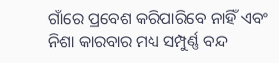ଗାଁରେ ପ୍ରବେଶ କରିପାରିବେ ନାହିଁ ଏବଂ ନିଶା କାରବାର ମଧ୍ୟ ସମ୍ପୁର୍ଣ୍ଣ ବନ୍ଦ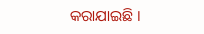କରାଯାଇଛି ।